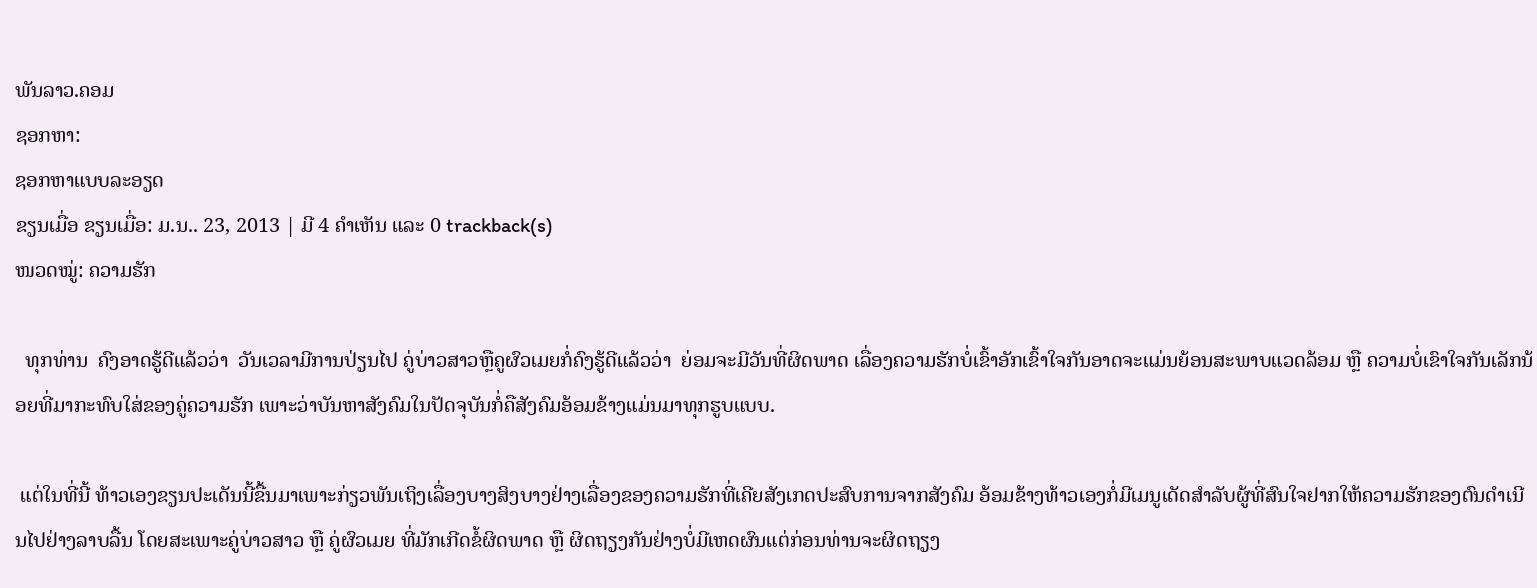ພັນລາວ.ຄອມ
ຊອກຫາ:
ຊອກຫາແບບລະອຽດ
ຂຽນເມື່ອ ຂຽນເມື່ອ: ມ.ນ.. 23, 2013 | ມີ 4 ຄຳເຫັນ ແລະ 0 trackback(s)
ໜວດໝູ່: ຄວາມຮັກ

  ທຸກທ່ານ  ຄົງອາດຮູ້ດີແລ້ວວ່າ  ວັນເວລາມີການປ່ຽນໄປ ຄູ່ບ່າວສາວຫຼືຄູຜົວເມຍກໍ່ຄົງຮູ້ດີແລ້ວວ່າ  ຍ່ອມຈະມີວັນທີ່ຜິດພາດ ເລື່ອງຄວາມຮັກບໍ່ເຂົ້າອັກເຂົ້າໃຈກັນອາດຈະແມ່ນຍ້ອນສະພາບແວດລ້ອມ ຫຼື ຄວາມບໍ່ເຂົາໃຈກັນເລັກນ້ອຍທີ່ມາກະທົບໃສ່ຂອງຄູ່ຄວາມຮັກ ເພາະວ່າບັນຫາສັງຄົມໃນປັດຈຸບັນກໍ່ຄືສັງຄົມອ້ອມຂ້າງແມ່ນມາທຸກຮູບແບບ.

 ແຕ່ໃນທີ່ນີ້ ທ້າວເອງຂຽນປະເດັນນີ້ຂື້ນມາເພາະກ່ຽວພັນເຖິງເລື່ອງບາງສິງບາງຢ່າງເລື່ອງຂອງຄວາມຮັກທີ່ເຄີຍສັງເກດປະສົບການຈາກສັງຄົມ ອ້ອມຂ້າງທ້າວເອງກໍ່ມີເມນູເດັດສຳລັບຜູ້ທີ່ສົນໃຈຢາກໃຫ້ຄວາມຮັກຂອງຕົນດຳເນີນໄປຢ່າງລາບລື້ນ ໂດຍສະເພາະຄູ່ບ່າວສາວ ຫຼື ຄູ່ຜົວເມຍ ທີ່ມັກເກີດຂໍ້ຜິດພາດ ຫຼື ຜິດຖຽງກັນຢ່າງບໍ່ມີເຫດຜົນແຕ່ກ່ອນທ່ານຈະຜິດຖຽງ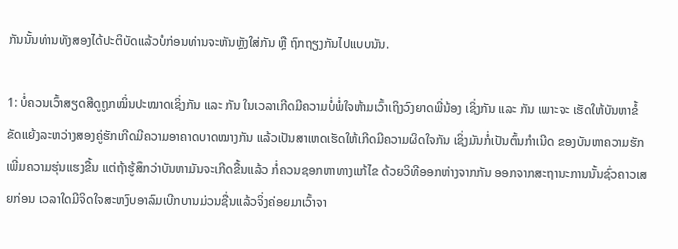ກັນນັ້ນທ່ານທັງສອງໄດ້ປະຕິບັດແລ້ວບໍກ່ອນທ່ານຈະຫັນຫຼັງໃສ່ກັນ ຫຼື ຖົກຖຽງກັນໄປແບບນັນ.

1: ບໍ່ຄວນເວົ້າສຽດສີດູຖູກໝິ່ນປະໝາດເຊິ່ງກັນ ແລະ ກັນ ໃນເວລາເກີດມີຄວາມບໍ່ພໍ່ໃຈຫ້າມເວົ້າເຖິງວົງຍາດພີ່ນ້ອງ ເຊິ່ງກັນ ແລະ ກັນ ເພາະຈະ ເຮັດໃຫ້ບັນຫາຂໍ້ຂັດແຍ້ງລະຫວ່າງສອງຄູ່ຮັກເກີດມີຄວາມອາຄາດບາດໝາງກັນ ແລ້ວເປັນສາເຫດເຮັດໃຫ້ເກີດມີຄວາມຜິດໃຈກັນ ເຊິ່ງມັນກໍ່ເປັນຕົ້ນກຳເນີດ ຂອງບັນຫາຄວາມຮັກເພີ່ມຄວາມຮຸ່ນແຮງຂື້ນ ແຕ່ຖ້າຮູ້ສຶກວ່າບັນຫາມັນຈະເກີດຂື້ນແລ້ວ ກໍ່ຄວນຊອກຫາທາງແກ້ໄຂ ດ້ວຍວິທີອອກຫ່າງຈາກກັນ ອອກຈາກສະຖານະການນັ້ນຊົ່ວຄາວເສຍກ່ອນ ເວລາໃດມີຈິດໃຈສະຫງົບອາລົມເບີກບານມ່ວນຊື່ນແລ້ວຈິ່ງຄ່ອຍມາເວົ້າຈາ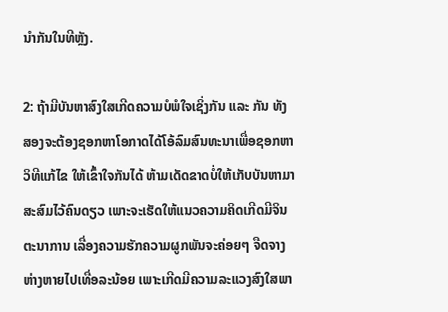ນຳກັນໃນທີຫຼັງ.

2: ຖ້າມີບັນຫາສົງໃສເກີດຄວາມບໍພໍໃຈເຊິ່ງກັນ ແລະ ກັນ ທັງສອງຈະຕ້ອງຊອກຫາໂອກາດໄດ້ໂອ້ລົມສົນທະນາເພື່ອຊອກຫາວິທີແກ້ໄຂ ໃຫ້ເຂົ້າໃຈກັນໄດ້ ຫ້າມເດັດຂາດບໍ່ໃຫ້ເກັບບັນຫາມາສະສົມໄວ້ຄົນດຽວ ເພາະຈະເຮັດໃຫ້ແນວຄວາມຄິດເກີດມີຈິນຕະນາການ ເລື່ອງຄວາມຮັກຄວາມຜູກພັນຈະຄ່ອຍໆ ຈືດຈາງຫ່າງຫາຍໄປເທື່ອລະນ້ອຍ ເພາະເກີດມີຄວາມລະແວງສົງໃສພາ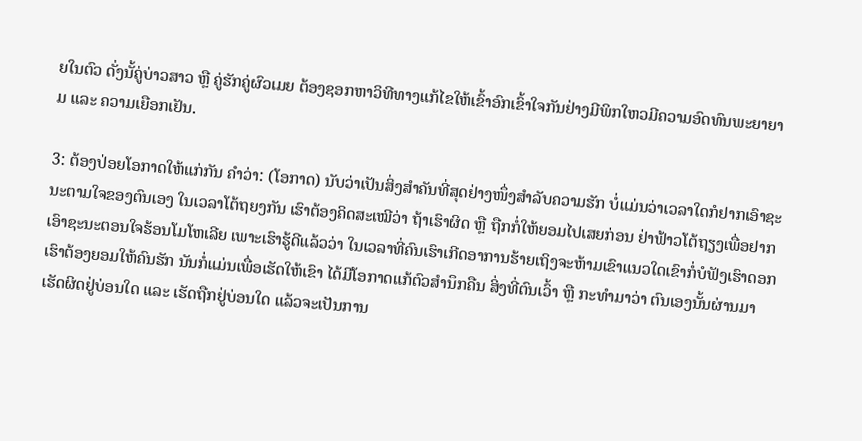ຍໃນຕົວ ດັ່ງນັ້ຄູ່ບ່າວສາວ ຫຼື ຄູ່ຮັກຄູ່ຜົວເມຍ ຕ້ອງຊອກຫາວິທີທາງແກ້ໄຂໃຫ້ເຂົ້າອົກເຂົ້າໃຈກັນຢ່າງມີພິກໃຫວມີຄວາມອົດທົນພະຍາຍາມ ແລະ ຄວາມເຍືອກເຢັນ.

3: ຕ້ອງປ່ອຍໂອກາດໃຫ້ແກ່ກັນ ຄຳວ່າ: (ໂອກາດ) ນັບວ່າເປັນສິ່ງສຳຄັນທີ່ສຸດຢ່າງໜຶ່ງສຳລັບຄວາມຮັກ ບໍ່ແມ່ນວ່າເວລາໃດກໍຢາກເອົາຊະນະຕາມໃຈຂອງຕົນເອງ ໃນເວລາໂຕ້ຖຍງກັນ ເຮົາຕ້ອງຄິດສະເໝີວ່າ ຖ້າເຮົາຜິດ ຫຼື ຖືກກໍ່ໃຫ້ຍອມໄປເສຍກ່ອນ ຢ່າຟ້າວໂຕ້ຖຽງເພື່ອຢາກເອົາຊະນະຕອນໃຈຮ້ອນໂມໂຫເລີຍ ເພາະເຮົາຮູ້ດີແລ້ວວ່າ ໃນເວລາທີ່ຄົນເຮົາເກີດອາການຮ້າຍເຖິງຈະຫ້າມເຂົາແນວໃດເຂົາກໍ່ບໍຟັງເຮົາດອກ ເຮົາຕ້ອງຍອມໃຫ້ຄົນຮັກ ນັນກໍ່ແມ່ນເພື່ອເຮັດໃຫ້ເຂົາ ໄດ້ມີໂອກາດແກ້ຕົວສຳນຶກຄືນ ສິ່ງທີ່ຕົນເວົ້າ ຫຼື ກະທຳມາວ່າ ຕົນເອງນັ້ນຜ່ານມາເຮັດຜິດຢູ່ບ່ອນໃດ ແລະ ເຮັດຖືກຢູ່ບ່ອນໃດ ແລ້ວຈະເປັນການ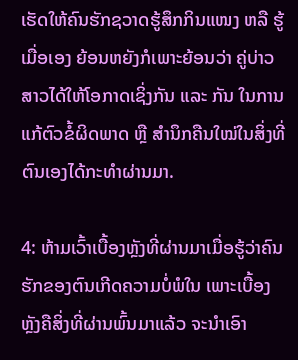ເຮັດໃຫ້ຄົນຮັກຊວາດຮູ້ສຶກກິນແໜງ ຫລື ຮູ້ເມື່ອເອງ ຍ້ອນຫຍັງກໍເພາະຍ້ອນວ່າ ຄູ່ບ່າວສາວໄດ້ໃຫ້ໂອກາດເຊິ່ງກັນ ແລະ ກັນ ໃນການແກ້ຕົວຂໍ້ຜິດພາດ ຫຼື ສຳນຶກຄືນໃໝ່ໃນສິ່ງທີ່ຕົນເອງໄດ້ກະທຳຜ່ານມາ.

4: ຫ້າມເວົ້າເບື້ອງຫຼັງທີ່ຜ່ານມາເມື່ອຮູ້ວ່າຄົນຮັກຂອງຕົນເກີດຄວາມບໍ່ພໍໃນ ເພາະເບື້ອງຫຼັງຄືສິ່ງທີ່ຜ່ານພົ້ນມາແລ້ວ ຈະນຳເອົາ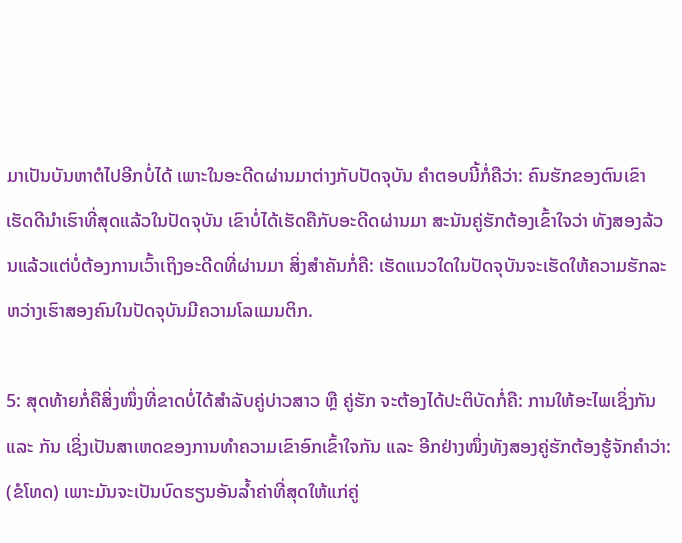ມາເປັນບັນຫາຕໍໄປອີກບໍ່ໄດ້ ເພາະໃນອະດີດຜ່ານມາຕ່າງກັບປັດຈຸບັນ ຄຳຕອບນີ້ກໍ່ຄືວ່າ: ຄົນຮັກຂອງຕົນເຂົາເຮັດດີນຳເຮົາທີ່ສຸດແລ້ວໃນປັດຈຸບັນ ເຂົາບໍ່ໄດ້ເຮັດຄືກັບອະດີດຜ່ານມາ ສະນັນຄູ່ຮັກຕ້ອງເຂົ້າໃຈວ່າ ທັງສອງລ້ວນແລ້ວແຕ່ບໍ່ຕ້ອງການເວົ້າເຖິງອະດີດທີ່ຜ່ານມາ ສິ່ງສຳຄັນກໍ່ຄື: ເຮັດແນວໃດໃນປັດຈຸບັນຈະເຮັດໃຫ້ຄວາມຮັກລະຫວ່າງເຮົາສອງຄົນໃນປັດຈຸບັນມີຄວາມໂລແມນຕິກ.

5: ສຸດທ້າຍກໍ່ຄືສິ່ງໜຶ່ງທີ່ຂາດບໍ່ໄດ້ສຳລັບຄູ່ບ່າວສາວ ຫຼື ຄູ່ຮັກ ຈະຕ້ອງໄດ້ປະຕິບັດກໍ່ຄື: ການໃຫ້ອະໄພເຊິ່ງກັນ ແລະ ກັນ ເຊິ່ງເປັນສາເຫດຂອງການທຳຄວາມເຂົາອົກເຂົ້າໃຈກັນ ແລະ ອີກຢ່າງໜຶ່ງທັງສອງຄູ່ຮັກຕ້ອງຮູ້ຈັກຄຳວ່າ: (ຂໍໂທດ) ເພາະມັນຈະເປັນບົດຮຽນອັນລ້ຳຄ່າທີ່ສຸດໃຫ້ແກ່ຄູ່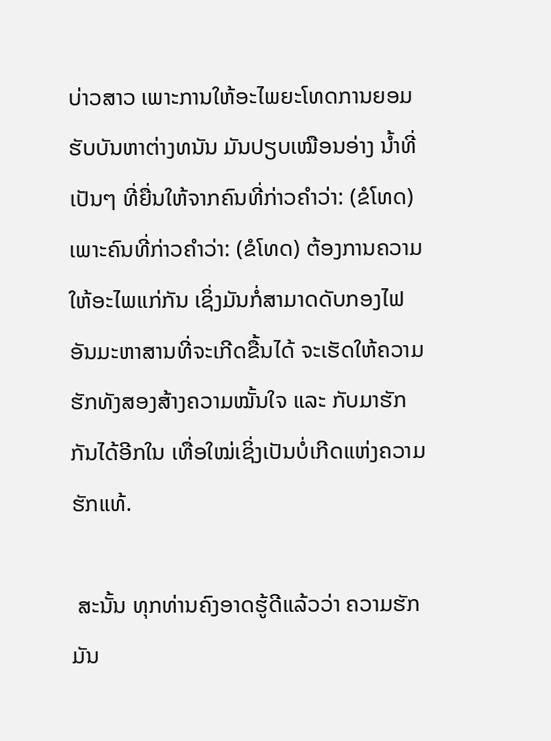ບ່າວສາວ ເພາະການໃຫ້ອະໄພຍະໂທດການຍອມຮັບບັນຫາຕ່າງທນັນ ມັນປຽບເໝືອນອ່າງ ນ້ຳທີ່ເປັນໆ ທີ່ຍື່ນໃຫ້ຈາກຄົນທີ່ກ່າວຄຳວ່າ: (ຂໍໂທດ) ເພາະຄົນທີ່ກ່າວຄຳວ່າ: (ຂໍໂທດ) ຕ້ອງການຄວາມໃຫ້ອະໄພແກ່ກັນ ເຊິ່ງມັນກໍ່ສາມາດດັບກອງໄຟອັນມະຫາສານທີ່ຈະເກີດຂື້ນໄດ້ ຈະເຮັດໃຫ້ຄວາມຮັກທັງສອງສ້າງຄວາມໝັ້ນໃຈ ແລະ ກັບມາຮັກກັນໄດ້ອີກໃນ ເທື່ອໃໝ່ເຊິ່ງເປັນບໍ່ເກີດແຫ່ງຄວາມຮັກແທ້.

 ສະນັ້ນ ທຸກທ່ານຄົງອາດຮູ້ດີແລ້ວວ່າ ຄວາມຮັກມັນ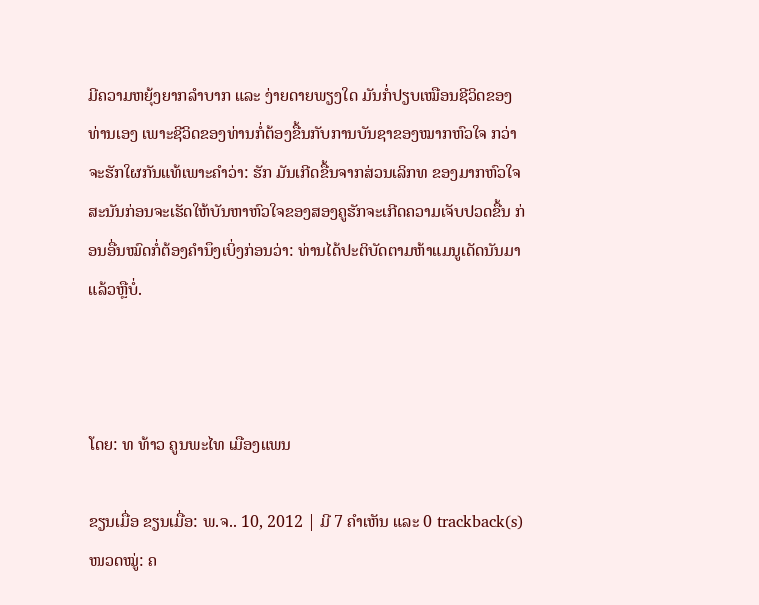ມີຄວາມຫຍຸ້ງຍາກລຳບາກ ແລະ ງ່າຍດາຍພຽງໃດ ມັນກໍ່ປຽບເໝືອນຊີວິດຂອງທ່ານເອງ ເພາະຊີວິດຂອງທ່ານກໍ່ຕ້ອງຂື້ນກັບການບັນຊາຂອງໝາກຫົວໃຈ ກວ່າຈະຮັກໃຜກັນແທ້ເພາະຄຳວ່າ: ຮັກ ມັນເກີດຂື້ນຈາກສ່ວນເລິກທ ຂອງມາກຫົວໃຈ ສະນັນກ່ອນຈະເຮັດໃຫ້ບັນຫາຫົວໃຈຂອງສອງຄູຮັກຈະເກີດຄວາມເຈັບປວດຂື້ນ ກ່ອນອື່ນໝົດກໍ່ຕ້ອງຄຳນຶງເບິ່ງກ່ອນວ່າ: ທ່ານໄດ້ປະຕິບັດຕາມຫ້າແມນູເດັດນັນມາແລ້ວຫຼືບໍ່.



ໂດຍ: ທ ທ້າວ ຄູນພະໄທ ເມືອງແພນ

ຂຽນເມື່ອ ຂຽນເມື່ອ: ພ.ຈ.. 10, 2012 | ມີ 7 ຄຳເຫັນ ແລະ 0 trackback(s)
ໜວດໝູ່: ຄ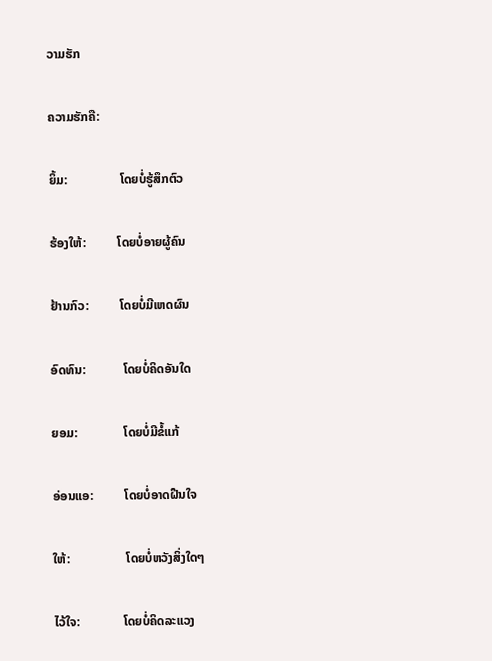ວາມຮັກ

ຄວາມຮັກຄື:

ຍິ້ມ:                 ໂດຍບໍ່ຮູ້ສຶກຕົວ

ຮ້ອງໃຫ້:          ໂດຍບໍ່ອາຍຜູ້ຄົນ

ຢ້ານກົວ:          ໂດຍບໍ່ມີເຫດຜົນ

ອົດທົນ:            ໂດຍບໍ່ຄິດອັນໃດ

ຍອມ:               ໂດຍບໍ່ມີຂໍ້ແກ້

ອ່ອນແອ:          ໂດຍບໍ່ອາດຝືນໃຈ

ໃຫ້:                  ໂດຍບໍ່ຫວັງສິ່ງໃດໆ

ໄວ້ໃຈ:              ໂດຍບໍ່ຄິດລະແວງ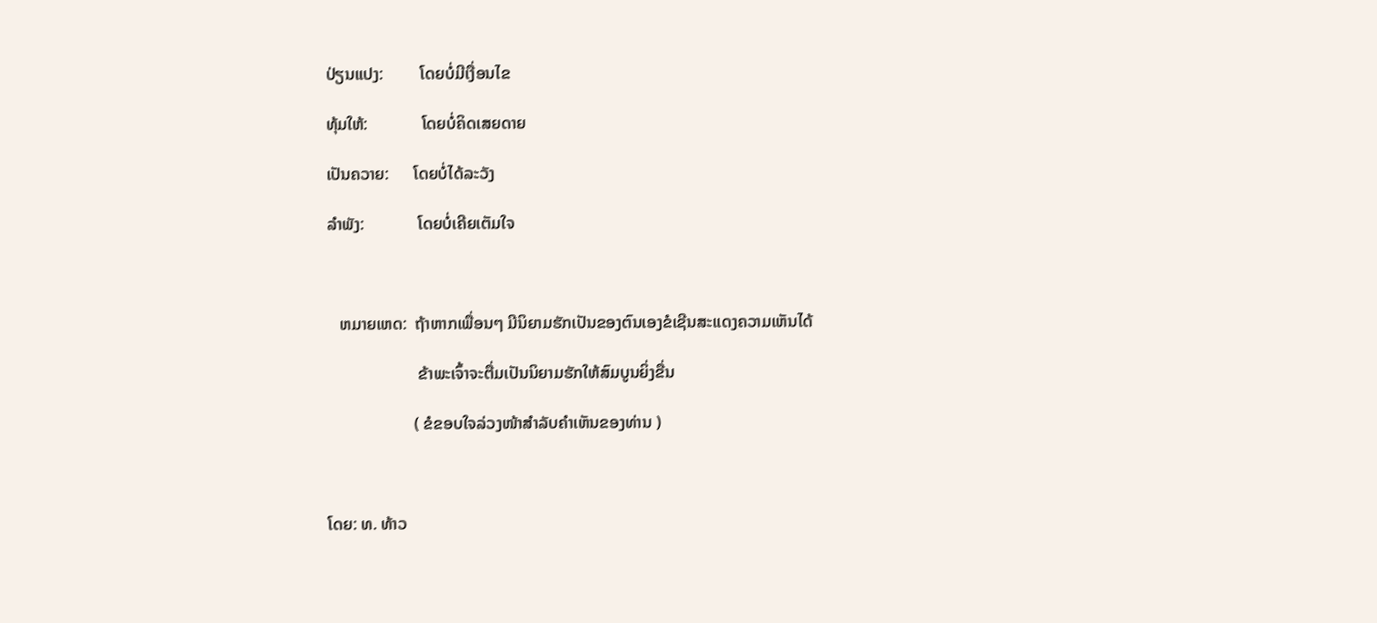ປ່ຽນແປງ:         ໂດຍບໍ່ມີເງື່ອນໄຂ

ທຸ້ມໃຫ້:             ໂດຍບໍ່ຄິດເສຍດາຍ

ເປັນຄວາຍ:      ໂດຍບໍ່ໄດ້ລະວັງ

ລຳພັງ:             ໂດຍບໍ່ເຄີຍເຕັມໃຈ



   ຫມາຍເຫດ:  ຖ້າຫາກເພື່ອນໆ ມີນິຍາມຮັກເປັນຂອງຕົນເອງຂໍເຊີນສະແດງຄວາມເຫັນໄດ້

                      ຂ້າພະເຈົ້າຈະຕື່ມເປັນນິຍາມຮັກໃຫ້ສົມບູນຍິ່ງຂື່ນ

                     ( ຂໍຂອບໃຈລ່ວງໜ້າສຳລັບຄຳເຫັນຂອງທ່ານ )



ໂດຍ: ທ. ທ້າວ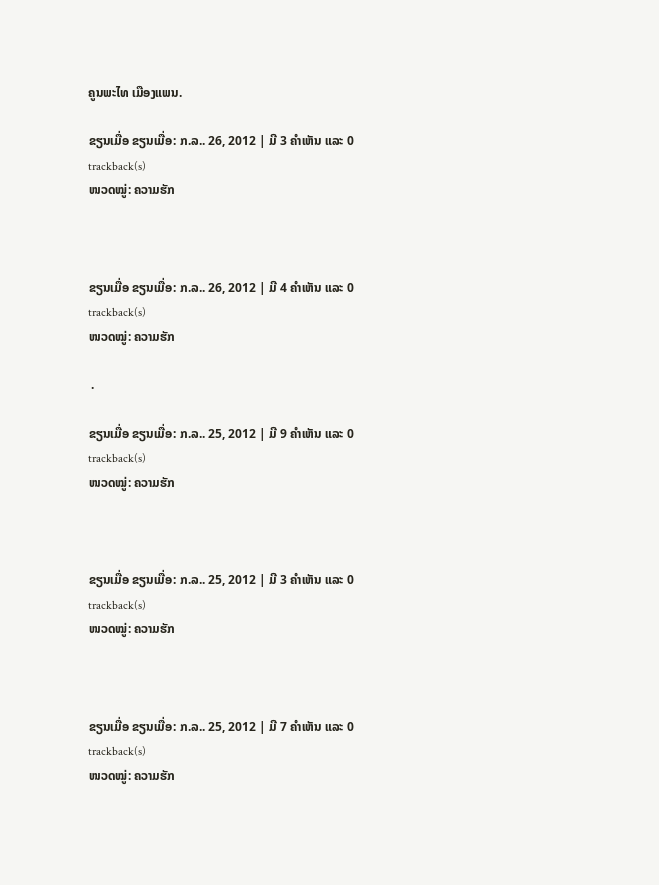ຄູນພະໄທ ເມືອງແພນ.

ຂຽນເມື່ອ ຂຽນເມື່ອ: ກ.ລ.. 26, 2012 | ມີ 3 ຄຳເຫັນ ແລະ 0 trackback(s)
ໜວດໝູ່: ຄວາມຮັກ



ຂຽນເມື່ອ ຂຽນເມື່ອ: ກ.ລ.. 26, 2012 | ມີ 4 ຄຳເຫັນ ແລະ 0 trackback(s)
ໜວດໝູ່: ຄວາມຮັກ

 .

ຂຽນເມື່ອ ຂຽນເມື່ອ: ກ.ລ.. 25, 2012 | ມີ 9 ຄຳເຫັນ ແລະ 0 trackback(s)
ໜວດໝູ່: ຄວາມຮັກ



ຂຽນເມື່ອ ຂຽນເມື່ອ: ກ.ລ.. 25, 2012 | ມີ 3 ຄຳເຫັນ ແລະ 0 trackback(s)
ໜວດໝູ່: ຄວາມຮັກ



ຂຽນເມື່ອ ຂຽນເມື່ອ: ກ.ລ.. 25, 2012 | ມີ 7 ຄຳເຫັນ ແລະ 0 trackback(s)
ໜວດໝູ່: ຄວາມຮັກ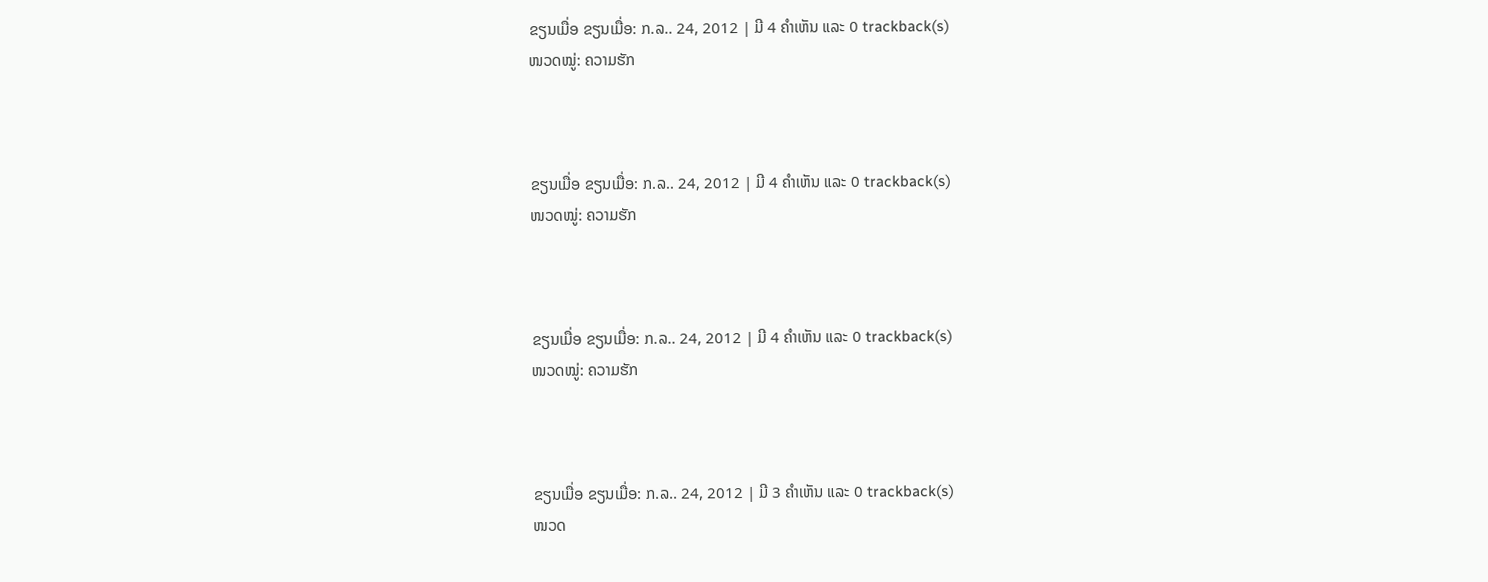ຂຽນເມື່ອ ຂຽນເມື່ອ: ກ.ລ.. 24, 2012 | ມີ 4 ຄຳເຫັນ ແລະ 0 trackback(s)
ໜວດໝູ່: ຄວາມຮັກ



ຂຽນເມື່ອ ຂຽນເມື່ອ: ກ.ລ.. 24, 2012 | ມີ 4 ຄຳເຫັນ ແລະ 0 trackback(s)
ໜວດໝູ່: ຄວາມຮັກ



ຂຽນເມື່ອ ຂຽນເມື່ອ: ກ.ລ.. 24, 2012 | ມີ 4 ຄຳເຫັນ ແລະ 0 trackback(s)
ໜວດໝູ່: ຄວາມຮັກ



ຂຽນເມື່ອ ຂຽນເມື່ອ: ກ.ລ.. 24, 2012 | ມີ 3 ຄຳເຫັນ ແລະ 0 trackback(s)
ໜວດ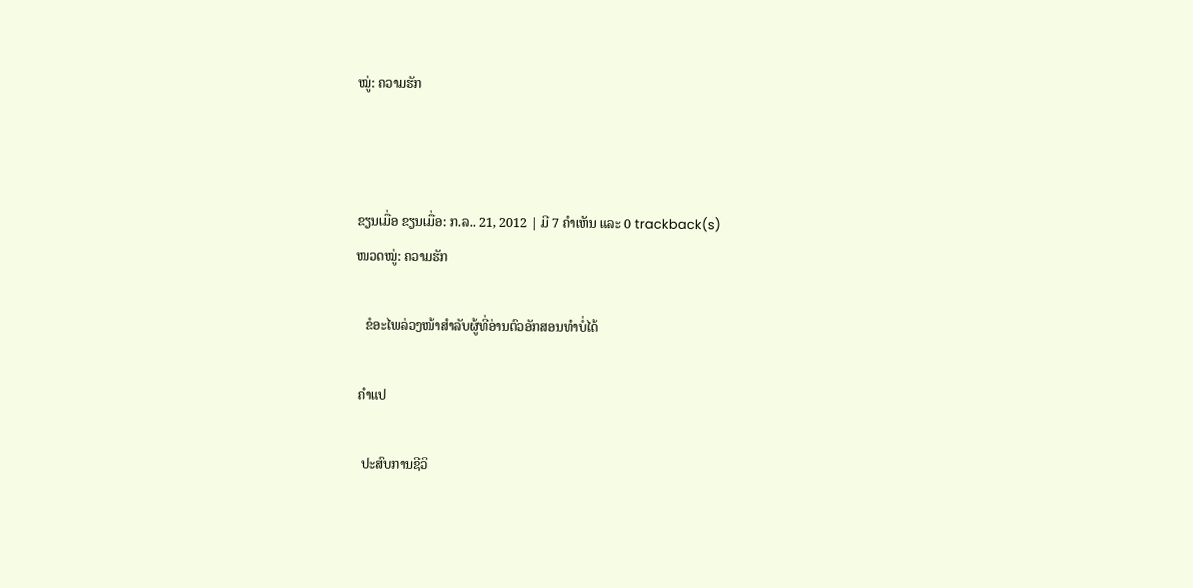ໝູ່: ຄວາມຮັກ



ຂຽນເມື່ອ ຂຽນເມື່ອ: ກ.ລ.. 21, 2012 | ມີ 7 ຄຳເຫັນ ແລະ 0 trackback(s)
ໜວດໝູ່: ຄວາມຮັກ

   ຂໍອະໄພລ່ວງໜ້າສຳລັບຜູ້ທີ່ອ່ານຕົວອັກສອນທຳບໍ່ໄດ້

 ຄຳແປ

  ປະສົບການຊີວິ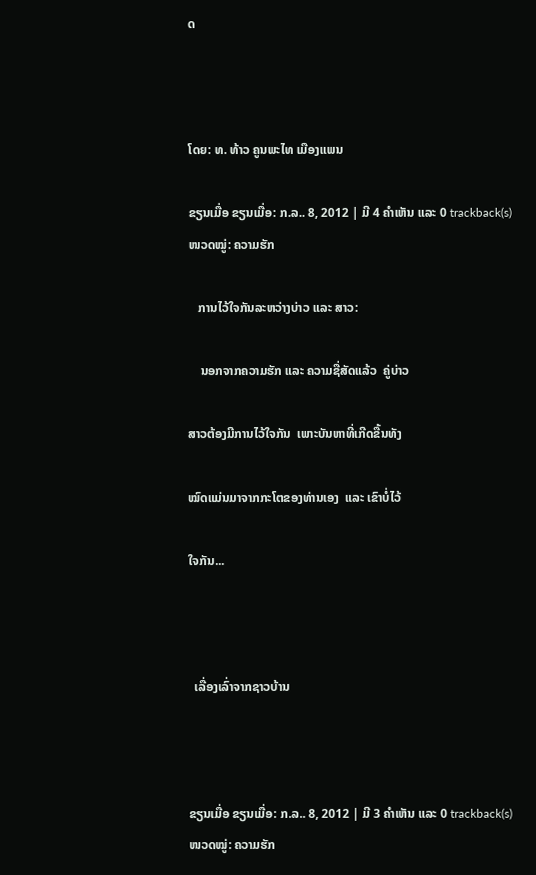ດ



ໂດຍ: ທ. ທ້າວ ຄູນພະໄທ ເມືອງແພນ

ຂຽນເມື່ອ ຂຽນເມື່ອ: ກ.ລ.. 8, 2012 | ມີ 4 ຄຳເຫັນ ແລະ 0 trackback(s)
ໜວດໝູ່: ຄວາມຮັກ

   ການໄວ້ໃຈກັນລະຫວ່າງບ່າວ ແລະ ສາວ:

    ນອກຈາກຄວາມຮັກ ແລະ ຄວາມຊື່ສັດແລ້ວ  ຄູ່ບ່າວ

ສາວຕ້ອງມີການໄວ້ໃຈກັນ  ເພາະບັນຫາທີ່ເກີດຂື້ນທັງ

ໝົດແມ່ນມາຈາກກະໂຕຂອງທ່ານເອງ  ແລະ ເຂົາບໍ່ໄວ້

ໃຈກັນ...



  ເລື່ອງເລົ່າຈາກຊາວບ້ານ



ຂຽນເມື່ອ ຂຽນເມື່ອ: ກ.ລ.. 8, 2012 | ມີ 3 ຄຳເຫັນ ແລະ 0 trackback(s)
ໜວດໝູ່: ຄວາມຮັກ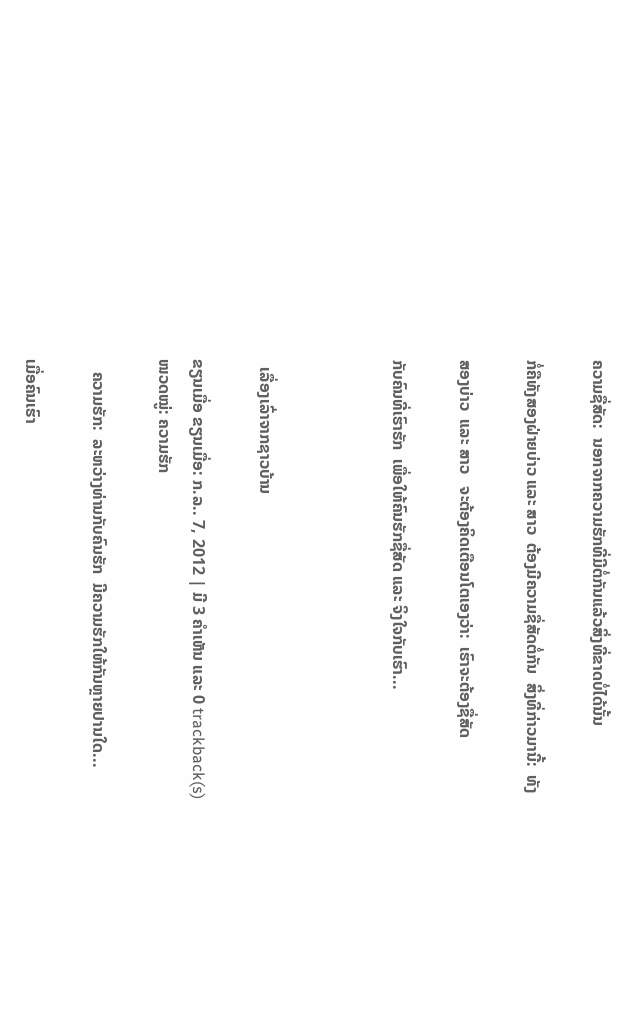ຄວາມຊື່ສັດ:  ນອກຈາກຄວາມຮັກທີ່ມີຕໍ່ກັນແລ້ວສິ່ງທີ່ຂາດບໍ່ໄດ້ນັ້ນ

ກໍ່ຄືທັງສອງຝ່າຍບ່າວ ແລະ ສາວ  ຕ້ອງມີຄວາມຊື່ສັດຕໍ່ກັນ  ສິ່ງທີ່ກ່າວມານີ້:  ທັງ

ສອງບ່າວ  ແລະ ສາວ   ຈະຕ້ອງຄິດເຕືອນໂຕເອງວ່າ:  ເຮົາຈະຕ້ອງຊື່ສັດ

ກັບຄົນທີ່ເຮົາຮັກ  ເພື່ອໃຫ້ຄົນຮັກຊື່ສັດ ແລະ ຈິງໃຈກັບເຮົາ...



  ເລື່ອງເລົ່າຈາກຊາວບ້ານ

ຂຽນເມື່ອ ຂຽນເມື່ອ: ກ.ລ.. 7, 2012 | ມີ 3 ຄຳເຫັນ ແລະ 0 trackback(s)
ໜວດໝູ່: ຄວາມຮັກ

   ຄວາມຮັກ:  ລະຫວ່າງທ່ານກັບຄົນຮັກ  ມີຄວາມຮັກໃຫ້ກັນຫຼາຍປານໃດ...

ເມື່ອຄົນເຮົາ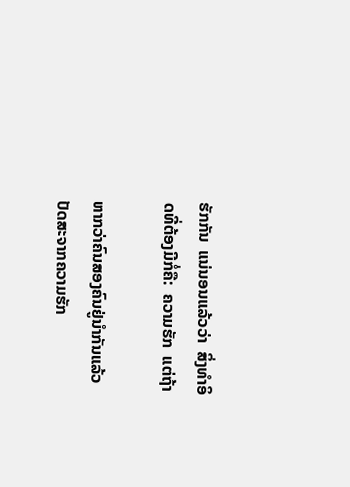ຮັກກັນ  ແນ່ນອນແລ້ວວ່າ  ສິ່ງທຳອິດທີ່ຕ້ອງມີກໍ່ຄື:  ຄວາມຮັກ  ແຕ່ຖ້າ

ຫາກວ່າຄົນສອງຄົນຢູ່ນຳກັນແລ້ວ  ປັດສະຈາກຄວາມຮັກ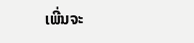ເພີ່ນຈະ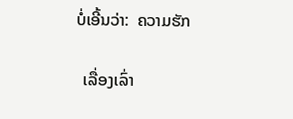ບໍ່ເອີ້ນວ່າ:  ຄວາມຮັກ

  ເລື່ອງເລົ່າ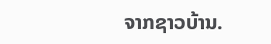ຈາກຊາວບ້ານ.